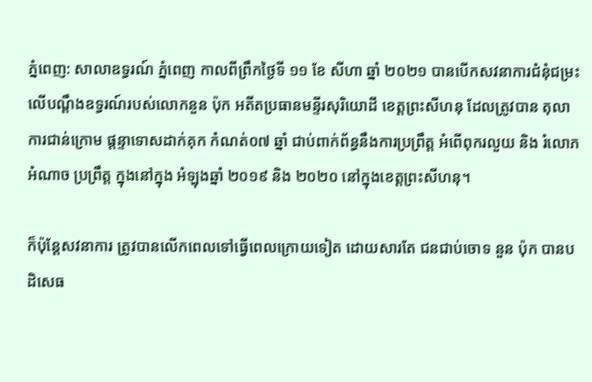ភ្នំពេញ: សាលាឧទ្ធរណ៍ ភ្នំពេញ កាលពីព្រឹកថ្ងៃទី ១១ ខែ សីហា ឆ្នាំ ២០២១ បានបើកសវនាការជំនុំជម្រះ លើបណ្ដឹងឧទ្ធរណ៍របស់លោកនួន ប៉ុក អតីតប្រធានមន្ទីរសុរិយោដី ខេត្តព្រះសីហនុ ដែលត្រូវបាន តុលាការជាន់ក្រោម ផ្តន្ទាទោសដាក់គុក កំណត់០៧ ឆ្នាំ ជាប់ពាក់ព័ន្ធនឹងការប្រព្រឹត្ត អំពើពុករលួយ និង រំលោភអំណាច ប្រព្រឹត្ត ក្នុងនៅក្នុង អំឡុងឆ្នាំ ២០១៩ និង ២០២០ នៅក្នុងខេត្តព្រះសីហនុ។

ក៏ប៉ុន្តែសវនាការ ត្រូវបានលើកពេលទៅធ្វើពេលក្រោយទៀត ដោយសារតែ ជនជាប់ចោទ នួន ប៉ុក បានបដិសេធ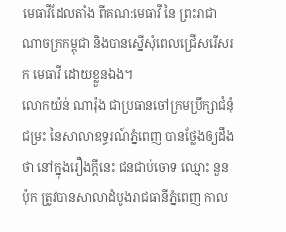មេធាវីដែលតាំង ពីគណ:មេធាវី នៃ ព្រះរាជាណាចក្រកម្ពុជា និងបានស្នើសុំពេលជ្រើសរើសរក មេធាវី ដោយខ្លួនឯង។
លោកយ៉ន់ ណារ៉ុង ជាប្រធានចៅក្រមប្រឹក្សាជំនុំជម្រះ នៃសាលាឧទ្ធរណ៍ភ្នំពេញ បានថ្លែងឲ្យដឹងថា នៅក្នុងរឿងក្តីនេះ ជនជាប់ចោទ ឈ្មោះ នួន ប៉ុក ត្រូវបានសាលាដំបូងរាជធានីភ្នំពេញ កាល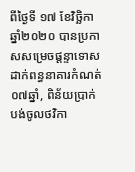ពីថ្ងៃទី ១៧ ខែវិច្ឆិកា ឆ្នាំ២០២០ បានប្រកាសសម្រេចផ្ដន្ទាទោស ដាក់ពន្ធនាគារកំណត់ ០៧ឆ្នាំ, ពិន័យប្រាក់បង់ចូលថវិកា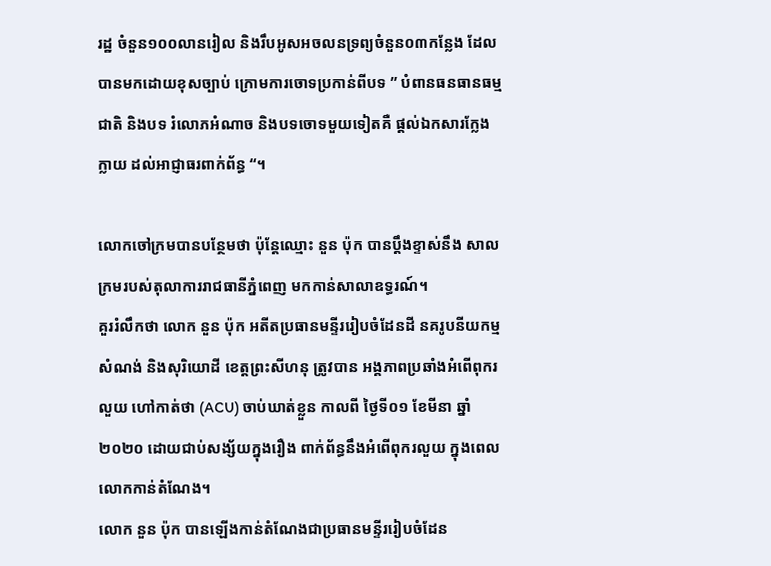រដ្ឋ ចំនួន១០០លានរៀល និងរឹបអូសអចលនទ្រព្យចំនួន០៣កន្លែង ដែលបានមកដោយខុសច្បាប់ ក្រោមការចោទប្រកាន់ពីបទ ” បំពានធនធានធម្មជាតិ និងបទ រំលោភអំណាច និងបទចោទមួយទៀតគឺ ផ្តល់ឯកសារក្លែងក្លាយ ដល់អាជ្ញាធរពាក់ព័ន្ធ “។

លោកចៅក្រមបានបន្ថែមថា ប៉ុន្តែឈ្មោះ នួន ប៉ុក បានប្តឹងខ្ទាស់នឹង សាលក្រមរបស់តុលាការរាជធានីភ្នំពេញ មកកាន់សាលាឧទ្ធរណ៍។
គួររំលឹកថា លោក នួន ប៉ុក អតីតប្រធានមន្ទីររៀបចំដែនដី នគរូបនីយកម្មសំណង់ និងសុរិយោដី ខេត្តព្រះសីហនុ ត្រូវបាន អង្គភាពប្រឆាំងអំពើពុករលួយ ហៅកាត់ថា (ACU) ចាប់ឃាត់ខ្លួន កាលពី ថ្ងៃទី០១ ខែមីនា ឆ្នាំ ២០២០ ដោយជាប់សង្ស័យក្នុងរឿង ពាក់ព័ន្ធនឹងអំពើពុករលួយ ក្នុងពេលលោកកាន់តំណែង។
លោក នួន ប៉ុក បានឡើងកាន់តំណែងជាប្រធានមន្ទីររៀបចំដែន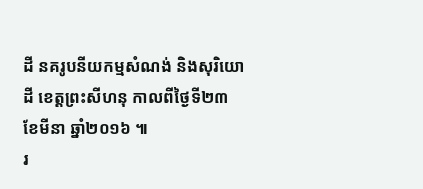ដី នគរូបនីយកម្មសំណង់ និងសុរិយោដី ខេត្តព្រះសីហនុ កាលពីថ្ងៃទី២៣ ខែមីនា ឆ្នាំ២០១៦ ៕
រ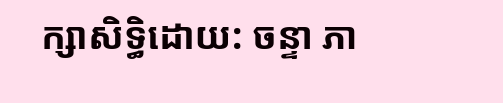ក្សាសិទ្ធិដោយ: ចន្ទា ភា